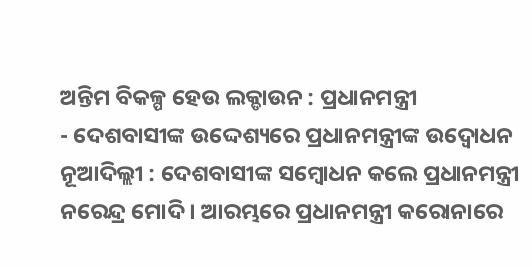ଅନ୍ତିମ ବିକଳ୍ପ ହେଉ ଲକ୍ଡାଉନ : ପ୍ରଧାନମନ୍ତ୍ରୀ
- ଦେଶବାସୀଙ୍କ ଉଦ୍ଦେଶ୍ୟରେ ପ୍ରଧାନମନ୍ତ୍ରୀଙ୍କ ଉଦ୍ବୋଧନ
ନୂଆଦିଲ୍ଲୀ : ଦେଶବାସୀଙ୍କ ସମ୍ବୋଧନ କଲେ ପ୍ରଧାନମନ୍ତ୍ରୀ ନରେନ୍ଦ୍ର ମୋଦି । ଆରମ୍ଭରେ ପ୍ରଧାନମନ୍ତ୍ରୀ କରୋନାରେ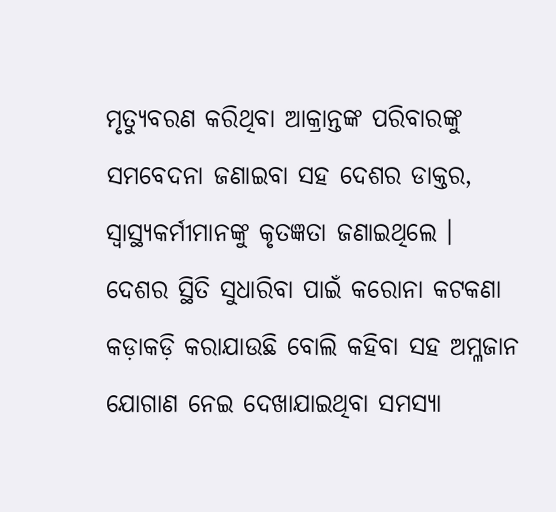ମୃତ୍ୟୁବରଣ କରିଥିବା ଆକ୍ରାନ୍ତଙ୍କ ପରିବାରଙ୍କୁ ସମବେଦନା ଜଣାଇବା ସହ ଦେଶର ଡାକ୍ତର, ସ୍ୱାସ୍ଥ୍ୟକର୍ମୀମାନଙ୍କୁ କୃତଜ୍ଞତା ଜଣାଇଥିଲେ । ଦେଶର ସ୍ଥିତି ସୁଧାରିବା ପାଇଁ କରୋନା କଟକଣା କଡ଼ାକଡ଼ି କରାଯାଉଛି ବୋଲି କହିବା ସହ ଅମ୍ଳଜାନ ଯୋଗାଣ ନେଇ ଦେଖାଯାଇଥିବା ସମସ୍ୟା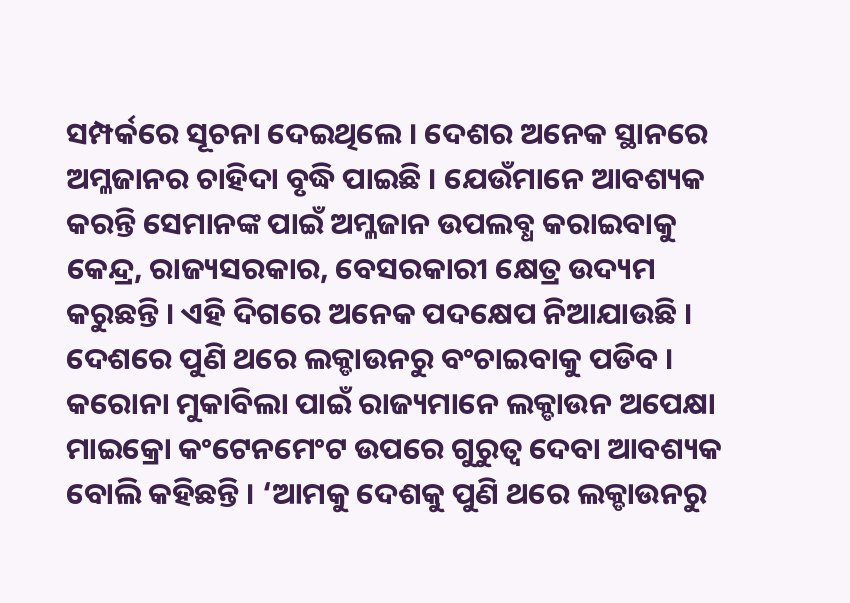ସମ୍ପର୍କରେ ସୂଚନା ଦେଇଥିଲେ । ଦେଶର ଅନେକ ସ୍ଥାନରେ ଅମ୍ଳଜାନର ଚାହିଦା ବୃଦ୍ଧି ପାଇଛି । ଯେଉଁମାନେ ଆବଶ୍ୟକ କରନ୍ତି ସେମାନଙ୍କ ପାଇଁ ଅମ୍ଳଜାନ ଉପଲବ୍ଧ କରାଇବାକୁ କେନ୍ଦ୍ର, ରାଜ୍ୟସରକାର, ବେସରକାରୀ କ୍ଷେତ୍ର ଉଦ୍ୟମ କରୁଛନ୍ତି । ଏହି ଦିଗରେ ଅନେକ ପଦକ୍ଷେପ ନିଆଯାଉଛି ।
ଦେଶରେ ପୁଣି ଥରେ ଲକ୍ଡାଉନରୁ ବଂଚାଇବାକୁ ପଡିବ । କରୋନା ମୁକାବିଲା ପାଇଁ ରାଜ୍ୟମାନେ ଲକ୍ଡାଉନ ଅପେକ୍ଷା ମାଇକ୍ରୋ କଂଟେନମେଂଟ ଉପରେ ଗୁରୁତ୍ୱ ଦେବା ଆବଶ୍ୟକ ବୋଲି କହିଛନ୍ତି । ‘ଆମକୁ ଦେଶକୁ ପୁଣି ଥରେ ଲକ୍ଡାଉନରୁ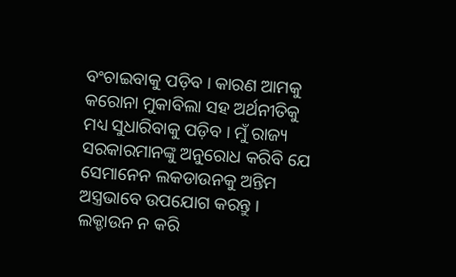ବଂଚାଇବାକୁ ପଡ଼ିବ । କାରଣ ଆମକୁ କରୋନା ମୁକାବିଲା ସହ ଅର୍ଥନୀତିକୁ ମଧ୍ୟ ସୁଧାରିବାକୁ ପଡ଼ିବ । ମୁଁ ରାଜ୍ୟ ସରକାରମାନଙ୍କୁ ଅନୁରୋଧ କରିବି ଯେ ସେମାନେନ ଲକଡାଉନକୁ ଅନ୍ତିମ ଅସ୍ତ୍ରଭାବେ ଉପଯୋଗ କରନ୍ତୁ । ଲକ୍ଡାଉନ ନ କରି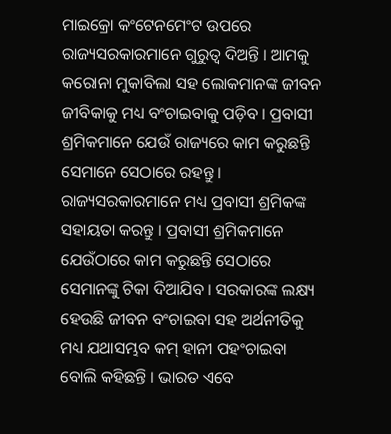ମାଇକ୍ରୋ କଂଟେନମେଂଟ ଉପରେ ରାଜ୍ୟସରକାରମାନେ ଗୁରୁତ୍ୱ ଦିଅନ୍ତି । ଆମକୁ କରୋନା ମୁକାବିଲା ସହ ଲୋକମାନଙ୍କ ଜୀବନ ଜୀବିକାକୁ ମଧ୍ୟ ବଂଚାଇବାକୁ ପଡ଼ିବ । ପ୍ରବାସୀ ଶ୍ରମିକମାନେ ଯେଉଁ ରାଜ୍ୟରେ କାମ କରୁଛନ୍ତି ସେମାନେ ସେଠାରେ ରହନ୍ତୁ । ରାଜ୍ୟସରକାରମାନେ ମଧ୍ୟ ପ୍ରବାସୀ ଶ୍ରମିକଙ୍କ ସହାୟତା କରନ୍ତୁ । ପ୍ରବାସୀ ଶ୍ରମିକମାନେ ଯେଉଁଠାରେ କାମ କରୁଛନ୍ତି ସେଠାରେ ସେମାନଙ୍କୁ ଟିକା ଦିଆଯିବ । ସରକାରଙ୍କ ଲକ୍ଷ୍ୟ ହେଉଛି ଜୀବନ ବଂଚାଇବା ସହ ଅର୍ଥନୀତିକୁ ମଧ୍ୟ ଯଥାସମ୍ଭବ କମ୍ ହାନୀ ପହଂଚାଇବା ବୋଲି କହିଛନ୍ତି । ଭାରତ ଏବେ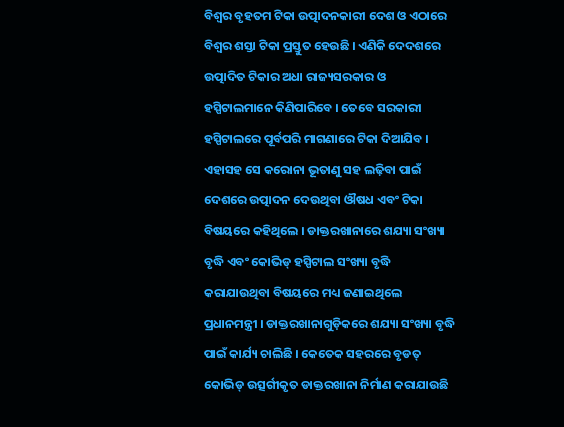ବିଶ୍ୱର ବୃହତମ ଟିକା ଉତ୍ପାଦନକାରୀ ଦେଶ ଓ ଏଠାରେ ବିଶ୍ୱର ଶସ୍ତା ଟିକା ପ୍ରସ୍ତୁତ ହେଉଛି । ଏଣିକି ଦେଦଶରେ ଉତ୍ପାଦିତ ଟିକାର ଅଧା ରାଜ୍ୟସରକାର ଓ ହସ୍ପିଟାଲମାନେ କିଣିପାରିବେ । ତେବେ ସରକାରୀ ହସ୍ପିଟାଲରେ ପୂର୍ବପରି ମାଗଣାରେ ଟିକା ଦିଆଯିବ ।
ଏହାସହ ସେ କରୋନା ଭୂତାଣୁ ସହ ଲଢ଼ିବା ପାଇଁ ଦେଶରେ ଉତ୍ପାଦନ ଦେଉଥିବା ଔଷଧ ଏବଂ ଟିକା ବିଷୟରେ କହିଥିଲେ । ଡାକ୍ତରଖାନାରେ ଶଯ୍ୟା ସଂଖ୍ୟା ବୃଦ୍ଧି ଏବଂ କୋଭିଡ୍ ହସ୍ପିଟାଲ ସଂଖ୍ୟା ବୃଦ୍ଧି କରାଯାଉଥିବା ବିଷୟରେ ମଧ୍ୟ ଜଣାଇଥିଲେ ପ୍ରଧାନମନ୍ତ୍ରୀ । ଡାକ୍ତରଖାନାଗୁଡ଼ିକରେ ଶଯ୍ୟା ସଂଖ୍ୟା ବୃଦ୍ଧି ପାଇଁ କାର୍ଯ୍ୟ ଚାଲିଛି । କେତେକ ସହରରେ ବୃଡତ୍ କୋଭିଡ୍ ଉତ୍ସର୍ଗୀକୃତ ଡାକ୍ତରଖାନା ନିର୍ମାଣ କରାଯାଉଛି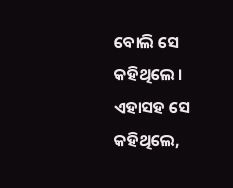ବୋଲି ସେ କହିଥିଲେ । ଏହାସହ ସେ କହିଥିଲେ,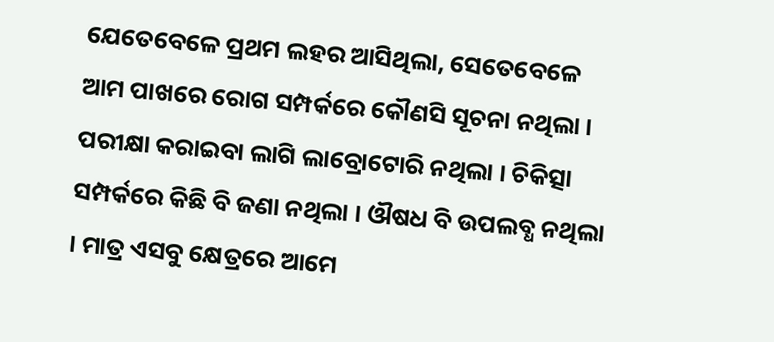ଯେତେବେଳେ ପ୍ରଥମ ଲହର ଆସିଥିଲା, ସେତେବେଳେ ଆମ ପାଖରେ ରୋଗ ସମ୍ପର୍କରେ କୌଣସି ସୂଚନା ନଥିଲା । ପରୀକ୍ଷା କରାଇବା ଲାଗି ଲାବ୍ରୋଟୋରି ନଥିଲା । ଚିକିତ୍ସା ସମ୍ପର୍କରେ କିଛି ବି ଜଣା ନଥିଲା । ଔଷଧ ବି ଉପଲବ୍ଧ ନଥିଲା । ମାତ୍ର ଏସବୁ କ୍ଷେତ୍ରରେ ଆମେ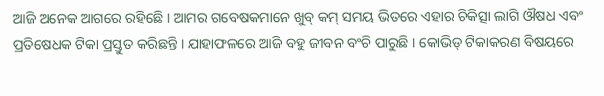ଆଜି ଅନେକ ଆଗରେ ରହିଛେି । ଆମର ଗବେଷକମାନେ ଖୁବ୍ କମ୍ ସମୟ ଭିତରେ ଏହାର ଚିକିତ୍ସା ଲାଗି ଔଷଧ ଏବଂ ପ୍ରତିଷେଧକ ଟିକା ପ୍ରସ୍ତୁତ କରିଛନ୍ତି । ଯାହାଫଳରେ ଆଜି ବହୁ ଜୀବନ ବଂଚି ପାରୁଛି । କୋଭିଡ୍ ଟିକାକରଣ ବିଷୟରେ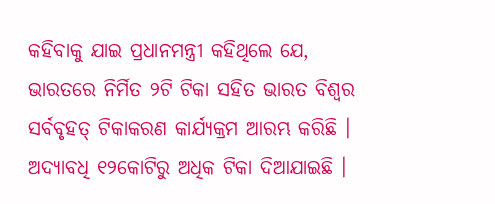କହିବାକୁ ଯାଇ ପ୍ରଧାନମନ୍ତ୍ରୀ କହିଥିଲେ ଯେ, ଭାରତରେ ନିର୍ମିତ ୨ଟି ଟିକା ସହିତ ଭାରତ ବିଶ୍ୱର ସର୍ବବୃହତ୍ ଟିକାକରଣ କାର୍ଯ୍ୟକ୍ରମ ଆରମ୍ଭ କରିଛି । ଅଦ୍ୟାବଧି ୧୨କୋଟିରୁ ଅଧିକ ଟିକା ଦିଆଯାଇଛି ।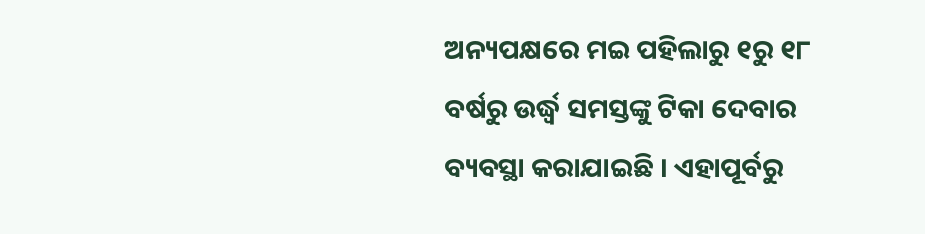ଅନ୍ୟପକ୍ଷରେ ମଇ ପହିଲାରୁ ୧ରୁ ୧୮ ବର୍ଷରୁ ଉର୍ଦ୍ଧ୍ୱ ସମସ୍ତଙ୍କୁ ଟିକା ଦେବାର ବ୍ୟବସ୍ଥା କରାଯାଇଛି । ଏହାପୂର୍ବରୁ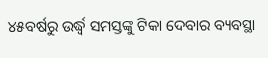୪୫ବର୍ଷରୁ ଉର୍ଦ୍ଧ୍ୱ ସମସ୍ତଙ୍କୁ ଟିକା ଦେବାର ବ୍ୟବସ୍ଥା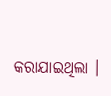କରାଯାଇଥିଲା ।